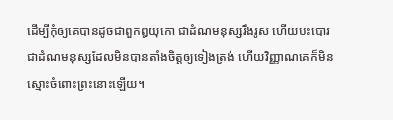ដើម្បីកុំឲ្យគេបានដូចជាពួកឰយុកោ ជាដំណមនុស្សរឹងរូស ហើយបះបោរ ជាដំណមនុស្សដែលមិនបានតាំងចិត្តឲ្យទៀងត្រង់ ហើយវិញ្ញាណគេក៏មិនស្មោះចំពោះព្រះនោះឡើយ។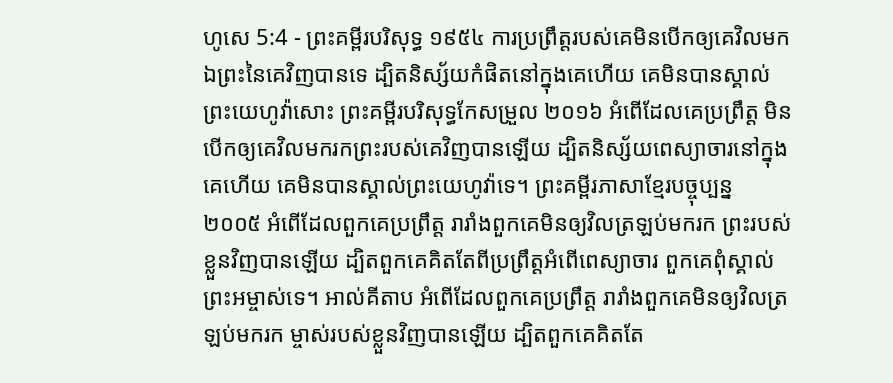ហូសេ 5:4 - ព្រះគម្ពីរបរិសុទ្ធ ១៩៥៤ ការប្រព្រឹត្តរបស់គេមិនបើកឲ្យគេវិលមកឯព្រះនៃគេវិញបានទេ ដ្បិតនិស្ស័យកំផិតនៅក្នុងគេហើយ គេមិនបានស្គាល់ព្រះយេហូវ៉ាសោះ ព្រះគម្ពីរបរិសុទ្ធកែសម្រួល ២០១៦ អំពើដែលគេប្រព្រឹត្ត មិនបើកឲ្យគេវិលមករកព្រះរបស់គេវិញបានឡើយ ដ្បិតនិស្ស័យពេស្យាចារនៅក្នុងគេហើយ គេមិនបានស្គាល់ព្រះយេហូវ៉ាទេ។ ព្រះគម្ពីរភាសាខ្មែរបច្ចុប្បន្ន ២០០៥ អំពើដែលពួកគេប្រព្រឹត្ត រារាំងពួកគេមិនឲ្យវិលត្រឡប់មករក ព្រះរបស់ខ្លួនវិញបានឡើយ ដ្បិតពួកគេគិតតែពីប្រព្រឹត្តអំពើពេស្យាចារ ពួកគេពុំស្គាល់ព្រះអម្ចាស់ទេ។ អាល់គីតាប អំពើដែលពួកគេប្រព្រឹត្ត រារាំងពួកគេមិនឲ្យវិលត្រឡប់មករក ម្ចាស់របស់ខ្លួនវិញបានឡើយ ដ្បិតពួកគេគិតតែ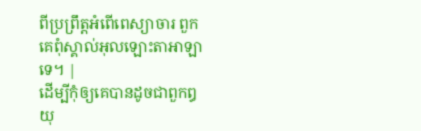ពីប្រព្រឹត្តអំពើពេស្យាចារ ពួកគេពុំស្គាល់អុលឡោះតាអាឡាទេ។ |
ដើម្បីកុំឲ្យគេបានដូចជាពួកឰយុ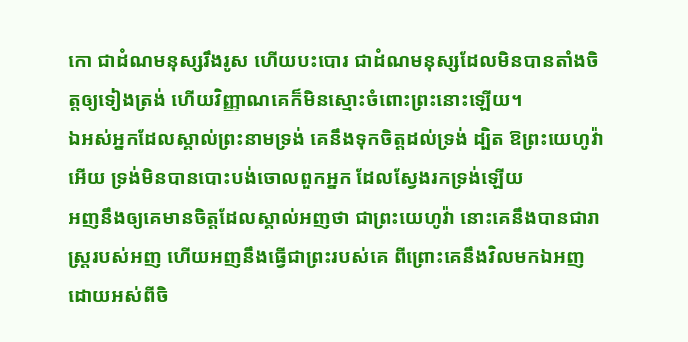កោ ជាដំណមនុស្សរឹងរូស ហើយបះបោរ ជាដំណមនុស្សដែលមិនបានតាំងចិត្តឲ្យទៀងត្រង់ ហើយវិញ្ញាណគេក៏មិនស្មោះចំពោះព្រះនោះឡើយ។
ឯអស់អ្នកដែលស្គាល់ព្រះនាមទ្រង់ គេនឹងទុកចិត្តដល់ទ្រង់ ដ្បិត ឱព្រះយេហូវ៉ាអើយ ទ្រង់មិនបានបោះបង់ចោលពួកអ្នក ដែលស្វែងរកទ្រង់ឡើយ
អញនឹងឲ្យគេមានចិត្តដែលស្គាល់អញថា ជាព្រះយេហូវ៉ា នោះគេនឹងបានជារាស្ត្ររបស់អញ ហើយអញនឹងធ្វើជាព្រះរបស់គេ ពីព្រោះគេនឹងវិលមកឯអញ ដោយអស់ពីចិ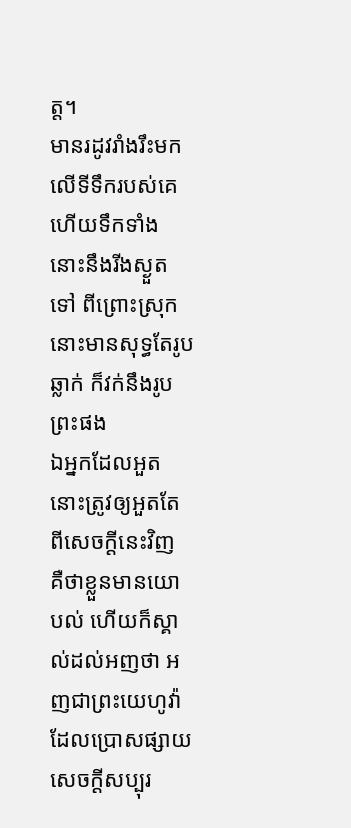ត្ត។
មានរដូវរាំងរឹះមកលើទីទឹករបស់គេ ហើយទឹកទាំងនោះនឹងរីងស្ងួតទៅ ពីព្រោះស្រុកនោះមានសុទ្ធតែរូបឆ្លាក់ ក៏វក់នឹងរូបព្រះផង
ឯអ្នកដែលអួត នោះត្រូវឲ្យអួតតែពីសេចក្ដីនេះវិញ គឺថាខ្លួនមានយោបល់ ហើយក៏ស្គាល់ដល់អញថា អញជាព្រះយេហូវ៉ាដែលប្រោសផ្សាយសេចក្ដីសប្បុរ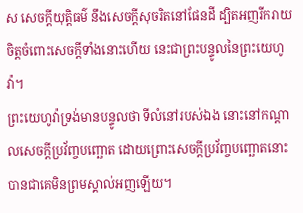ស សេចក្ដីយុត្តិធម៌ នឹងសេចក្ដីសុចរិតនៅផែនដី ដ្បិតអញរីករាយចិត្តចំពោះសេចក្ដីទាំងនោះហើយ នេះជាព្រះបន្ទូលនៃព្រះយេហូវ៉ា។
ព្រះយេហូវ៉ាទ្រង់មានបន្ទូលថា ទីលំនៅរបស់ឯង នោះនៅកណ្តាលសេចក្ដីប្រវ័ញ្ចបញ្ឆោត ដោយព្រោះសេចក្ដីប្រវ័ញ្ចបញ្ឆោតនោះ បានជាគេមិនព្រមស្គាល់អញឡើយ។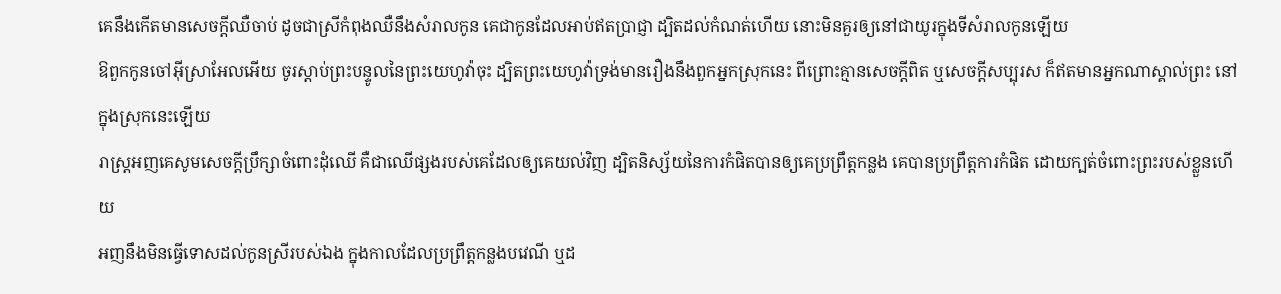គេនឹងកើតមានសេចក្ដីឈឺចាប់ ដូចជាស្រីកំពុងឈឺនឹងសំរាលកូន គេជាកូនដែលអាប់ឥតប្រាជ្ញា ដ្បិតដល់កំណត់ហើយ នោះមិនគួរឲ្យនៅជាយូរក្នុងទីសំរាលកូនឡើយ
ឱពួកកូនចៅអ៊ីស្រាអែលអើយ ចូរស្តាប់ព្រះបន្ទូលនៃព្រះយេហូវ៉ាចុះ ដ្បិតព្រះយេហូវ៉ាទ្រង់មានរឿងនឹងពួកអ្នកស្រុកនេះ ពីព្រោះគ្មានសេចក្ដីពិត ឬសេចក្ដីសប្បុរស ក៏ឥតមានអ្នកណាស្គាល់ព្រះ នៅក្នុងស្រុកនេះឡើយ
រាស្ត្រអញគេសូមសេចក្ដីប្រឹក្សាចំពោះដុំឈើ គឺជាឈើផ្សងរបស់គេដែលឲ្យគេយល់វិញ ដ្បិតនិស្ស័យនៃការកំផិតបានឲ្យគេប្រព្រឹត្តកន្លង គេបានប្រព្រឹត្តការកំផិត ដោយក្បត់ចំពោះព្រះរបស់ខ្លួនហើយ
អញនឹងមិនធ្វើទោសដល់កូនស្រីរបស់ឯង ក្នុងកាលដែលប្រព្រឹត្តកន្លងបវេណី ឬដ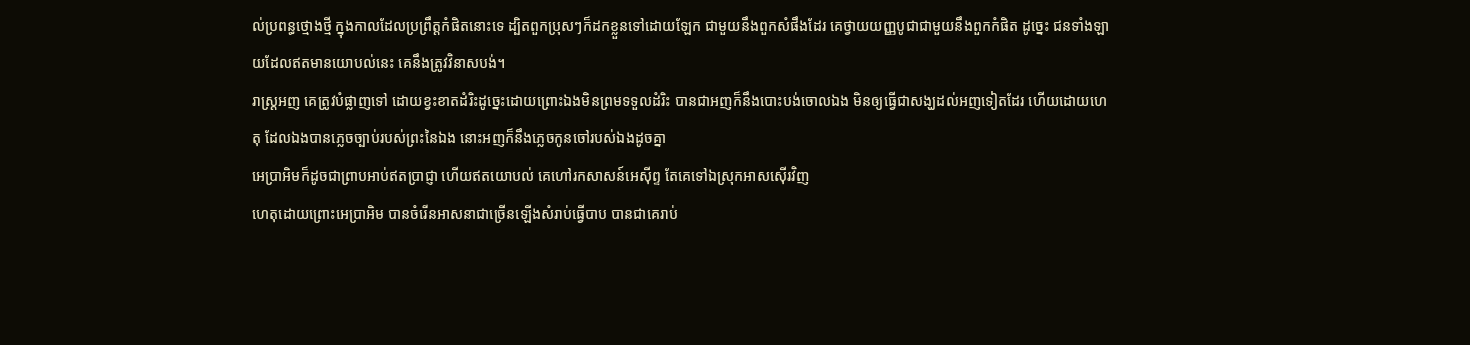ល់ប្រពន្ធថ្មោងថ្មី ក្នុងកាលដែលប្រព្រឹត្តកំផិតនោះទេ ដ្បិតពួកប្រុសៗក៏ដកខ្លួនទៅដោយឡែក ជាមួយនឹងពួកសំផឹងដែរ គេថ្វាយយញ្ញបូជាជាមួយនឹងពួកកំផិត ដូច្នេះ ជនទាំងឡាយដែលឥតមានយោបល់នេះ គេនឹងត្រូវវិនាសបង់។
រាស្ត្រអញ គេត្រូវបំផ្លាញទៅ ដោយខ្វះខាតដំរិះដូច្នេះដោយព្រោះឯងមិនព្រមទទួលដំរិះ បានជាអញក៏នឹងបោះបង់ចោលឯង មិនឲ្យធ្វើជាសង្ឃដល់អញទៀតដែរ ហើយដោយហេតុ ដែលឯងបានភ្លេចច្បាប់របស់ព្រះនៃឯង នោះអញក៏នឹងភ្លេចកូនចៅរបស់ឯងដូចគ្នា
អេប្រាអិមក៏ដូចជាព្រាបអាប់ឥតប្រាជ្ញា ហើយឥតយោបល់ គេហៅរកសាសន៍អេស៊ីព្ទ តែគេទៅឯស្រុកអាសស៊ើរវិញ
ហេតុដោយព្រោះអេប្រាអិម បានចំរើនអាសនាជាច្រើនឡើងសំរាប់ធ្វើបាប បានជាគេរាប់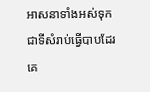អាសនាទាំងអស់ទុកជាទីសំរាប់ធ្វើបាបដែរ
គេ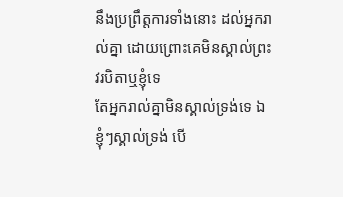នឹងប្រព្រឹត្តការទាំងនោះ ដល់អ្នករាល់គ្នា ដោយព្រោះគេមិនស្គាល់ព្រះវរបិតាឬខ្ញុំទេ
តែអ្នករាល់គ្នាមិនស្គាល់ទ្រង់ទេ ឯខ្ញុំៗស្គាល់ទ្រង់ បើ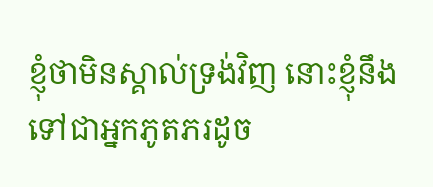ខ្ញុំថាមិនស្គាល់ទ្រង់វិញ នោះខ្ញុំនឹងទៅជាអ្នកភូតភរដូច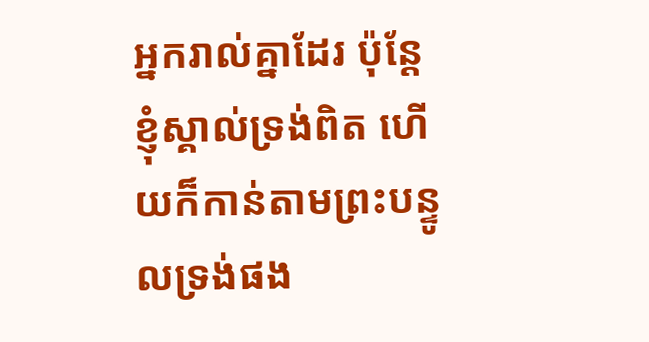អ្នករាល់គ្នាដែរ ប៉ុន្តែខ្ញុំស្គាល់ទ្រង់ពិត ហើយក៏កាន់តាមព្រះបន្ទូលទ្រង់ផង